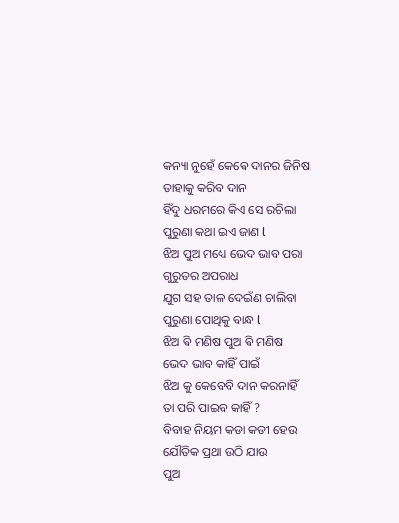କନ୍ୟା ନୁହେଁ କେଵେ ଦାନର ଜିନିଷ
ତାହାକୁ କରିବ ଦାନ
ହିଁଦୁ ଧରମରେ କିଏ ସେ ରଚିଲା
ପୁରୁଣା କଥା ଇଏ ଜାଣ l
ଝିଅ ପୁଅ ମଧ୍ୟେ ଭେଦ ଭାବ ପରା
ଗୁରୁତର ଅପରାଧ
ଯୁଗ ସହ ତାଳ ଦେଇଁଣ ଚାଲିବା
ପୁରୁଣା ପୋଥିକୁ ବାନ୍ଧ l
ଝିଅ ଵି ମଣିଷ ପୁଅ ଵି ମଣିଷ
ଭେଦ ଭାବ କାହିଁ ପାଇଁ
ଝିଅ କୁ କେବେବି ଦାନ କରନାହିଁ
ତା ପରି ପାଇବ କାହିଁ ?
ବିବାହ ନିୟମ କଡା କଡୀ ହେଉ
ଯୌତିକ ପ୍ରଥା ଉଠି ଯାଉ
ପୁଅ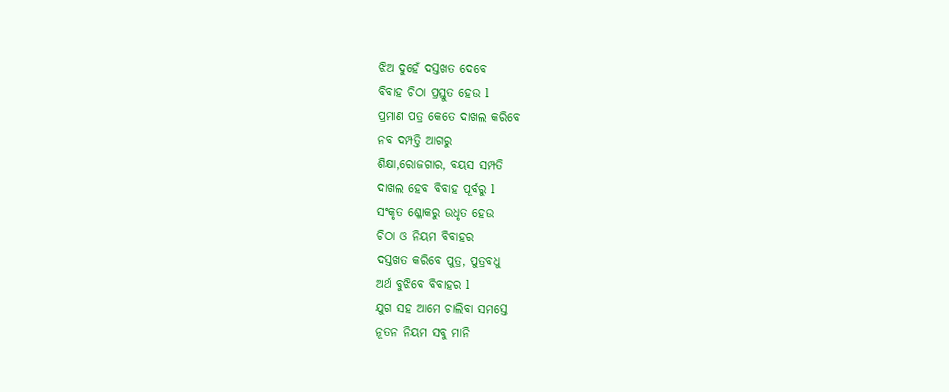ଝିଅ ଦୁହେଁ ଦସ୍ତଖତ ଦେବେ
ବିବାହ ଚିଠା ପ୍ରସ୍ତୁତ ହେଉ l
ପ୍ରମାଣ ପତ୍ର କେତେ ଦାଖଲ କରିବେ
ନବ ଦମ୍ପତ୍ତି ଆଗରୁ
ଶିକ୍ଷା,ରୋଜଗାର, ବୟସ ସମ୍ପତି
ଦାଖଲ ହେବ ବିବାହ ପୂର୍ବରୁ l
ସଂକୃତ ଶ୍ଳୋକରୁ ଉଧୃତ ହେଉ
ଚିଠା ଓ ନିୟମ ବିବାହର
ଦସ୍ତଖତ କରିବେ ପୁତ୍ର, ପୁତ୍ରବଧୁ
ଅର୍ଥ ବୁଝିବେ ବିବାହର l
ଯୁଗ ସହ ଆମେ ଚାଲିବା ସମସ୍ତେ
ନୂତନ ନିୟମ ସବୁ ମାନି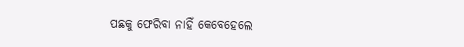ପଛକୁ ଫେରିବା ନାହିଁ କେବେହେଲେ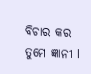ବିଚାର କର ତୁମେ ଜ୍ଞାନୀ l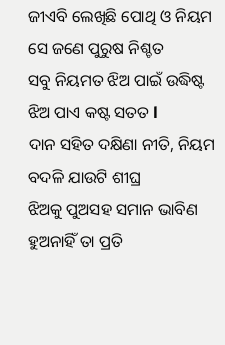ଜୀଏବି ଲେଖିଛି ପୋଥି ଓ ନିୟମ
ସେ ଜଣେ ପୁରୁଷ ନିଶ୍ଚତ
ସବୁ ନିୟମତ ଝିଅ ପାଇଁ ଉଦ୍ଧିଷ୍ଟ
ଝିଅ ପାଏ କଷ୍ଟ ସତତ l
ଦାନ ସହିତ ଦକ୍ଷିଣା ନୀତି, ନିୟମ
ବଦଳି ଯାଉଟି ଶୀଘ୍ର
ଝିଅକୁ ପୁଅସହ ସମାନ ଭାବିଣ
ହୁଅନାହିଁ ତା ପ୍ରତି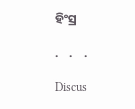ହିଂସ୍ର

.    .    .

Discus